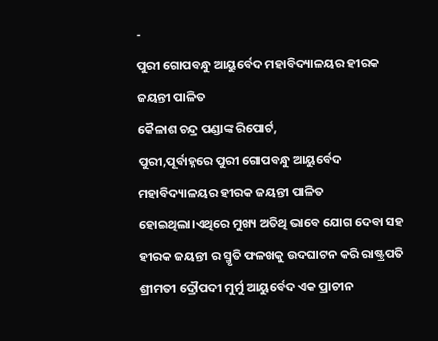-
ପୁରୀ ଗୋପବନ୍ଧୁ ଆୟୁର୍ବେଦ ମହାବିଦ୍ୟାଳୟର ହୀରକ ଜୟନ୍ତୀ ପାଳିତ
କୈଳାଶ ଚନ୍ଦ୍ର ପଣ୍ଡାଙ୍କ ରିପୋର୍ଟ,
ପୁରୀ,ପୂର୍ବାହ୍ନରେ ପୁରୀ ଗୋପବନ୍ଧୁ ଆୟୁର୍ବେଦ ମହାବିଦ୍ୟାଳୟର ହୀରକ ଜୟନ୍ତୀ ପାଳିତ ହୋଇଥିଲା।ଏଥିରେ ମୁଖ୍ୟ ଅତିଥି ଭାବେ ଯୋଗ ଦେବା ସହ ହୀରକ ଜୟନ୍ତୀ ର ସ୍ମୃତି ଫଳଖକୁ ଉଦଘାଟନ କରି ରାଷ୍ଟ୍ରପତି ଶ୍ରୀମତୀ ଦ୍ରୌପଦୀ ମୁର୍ମୁ ଆୟୁର୍ବେଦ ଏକ ପ୍ରାଚୀନ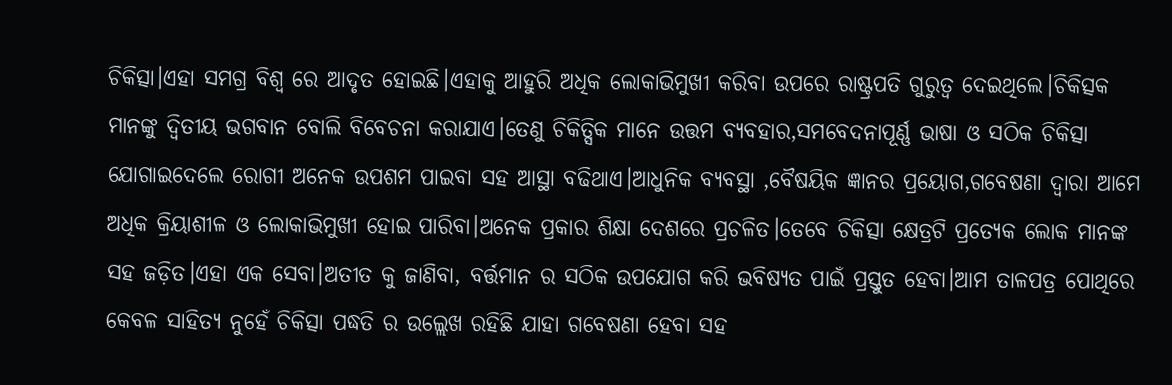ଚିକିତ୍ସା।ଏହା ସମଗ୍ର ବିଶ୍ୱ ରେ ଆଦୃତ ହୋଇଛି।ଏହାକୁ ଆହୁରି ଅଧିକ ଲୋକାଭିମୁଖୀ କରିବା ଉପରେ ରାଷ୍ଟ୍ରପତି ଗୁରୁତ୍ୱ ଦେଇଥିଲେ।ଚିକିତ୍ସକ ମାନଙ୍କୁ ଦ୍ୱିତୀୟ ଭଗବାନ ବୋଲି ବିବେଚନା କରାଯାଏ।ତେଣୁ ଚିକିତ୍ସିକ ମାନେ ଉତ୍ତମ ବ୍ୟବହାର,ସମବେଦନାପୂର୍ଣ୍ଣ ଭାଷା ଓ ସଠିକ ଚିକିତ୍ସା ଯୋଗାଇଦେଲେ ରୋଗୀ ଅନେକ ଉପଶମ ପାଇବା ସହ ଆସ୍ଥା ବଢିଥାଏ।ଆଧୁନିକ ବ୍ୟବସ୍ଥା ,ବୈଷୟିକ ଜ୍ଞାନର ପ୍ରୟୋଗ,ଗବେଷଣା ଦ୍ବାରା ଆମେ ଅଧିକ କ୍ରିୟାଶୀଳ ଓ ଲୋକାଭିମୁଖୀ ହୋଇ ପାରିବା।ଅନେକ ପ୍ରକାର ଶିକ୍ଷା ଦେଶରେ ପ୍ରଚଳିତ।ତେବେ ଚିକିତ୍ସା କ୍ଷେତ୍ରଟି ପ୍ରତ୍ୟେକ ଲୋକ ମାନଙ୍କ ସହ ଜଡ଼ିତ।ଏହା ଏକ ସେବା।ଅତୀତ କୁ ଜାଣିବା, ବର୍ତ୍ତମାନ ର ସଠିକ ଉପଯୋଗ କରି ଭବିଷ୍ୟତ ପାଇଁ ପ୍ରସ୍ତୁତ ହେବା।ଆମ ତାଳପତ୍ର ପୋଥିରେ କେବଳ ସାହିତ୍ୟ ନୁହେଁ ଚିକିତ୍ସା ପଦ୍ଧତି ର ଉଲ୍ଲେଖ ରହିଛି ଯାହା ଗବେଷଣା ହେବା ସହ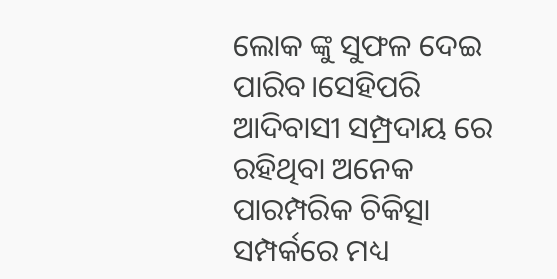ଲୋକ ଙ୍କୁ ସୁଫଳ ଦେଇ ପାରିବ।ସେହିପରି ଆଦିବାସୀ ସମ୍ପ୍ରଦାୟ ରେ ରହିଥିବା ଅନେକ ପାରମ୍ପରିକ ଚିକିତ୍ସା ସମ୍ପର୍କରେ ମଧ୍ୟ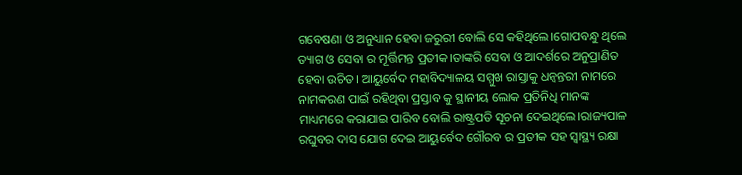ଗବେଷଣା ଓ ଅନୁଧ୍ୟାନ ହେବା ଜରୁରୀ ବୋଲି ସେ କହିଥିଲେ।ଗୋପବନ୍ଧୁ ଥିଲେ ତ୍ୟାଗ ଓ ସେବା ର ମୂର୍ତ୍ତିମନ୍ତ ପ୍ରତୀକ।ତାଙ୍କରି ସେବା ଓ ଆଦର୍ଶରେ ଅନୁପ୍ରାଣିତ ହେବା ଉଚିତ। ଆୟୁର୍ବେଦ ମହାବିଦ୍ୟାଳୟ ସମ୍ମୁଖ ରାସ୍ତାକୁ ଧନ୍ବନ୍ତରୀ ନାମରେ ନାମକରଣ ପାଇଁ ରହିଥିବା ପ୍ରସ୍ତାବ କୁ ସ୍ଥାନୀୟ ଲୋକ ପ୍ରତିନିଧି ମାନଙ୍କ ମାଧ୍ୟମରେ କରାଯାଇ ପାରିବ ବୋଲି ରାଷ୍ଟ୍ରପତି ସୂଚନା ଦେଇଥିଲେ।ରାଜ୍ୟପାଳ ରଘୁବର ଦାସ ଯୋଗ ଦେଇ ଆୟୁର୍ବେଦ ଗୌରବ ର ପ୍ରତୀକ ସହ ସ୍ବାସ୍ଥ୍ୟ ରକ୍ଷା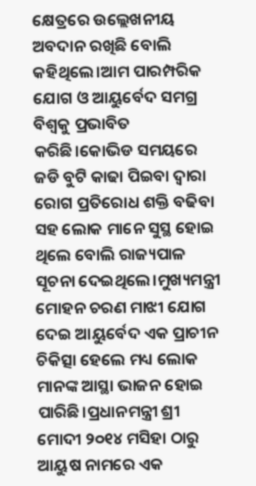କ୍ଷେତ୍ରରେ ଉଲ୍ଲେଖନୀୟ ଅବଦାନ ରଖିଛି ବୋଲି କହିଥିଲେ।ଆମ ପାରମ୍ପରିକ ଯୋଗ ଓ ଆୟୁର୍ବେଦ ସମଗ୍ର ବିଶ୍ବକୁ ପ୍ରଭାବିତ କରିଛି।କୋଭିଡ ସମୟରେ ଜଡି ବୁଟି କାଢା ପିଇବା ଦ୍ଵାରା ରୋଗ ପ୍ରତିରୋଧ ଶକ୍ତି ବଢିବା ସହ ଲୋକ ମାନେ ସୁସ୍ଥ ହୋଇ ଥିଲେ ବୋଲି ରାଜ୍ୟପାଳ ସୂଚନା ଦେଇଥିଲେ।ମୁଖ୍ୟମନ୍ତ୍ରୀ ମୋହନ ଚରଣ ମାଝୀ ଯୋଗ ଦେଇ ଆୟୁର୍ବେଦ ଏକ ପ୍ରାଚୀନ ଚିକିତ୍ସା ହେଲେ ମଧ୍ୟ ଲୋକ ମାନଙ୍କ ଆସ୍ଥା ଭାଜନ ହୋଇ ପାରିଛି।ପ୍ରଧାନମନ୍ତ୍ରୀ ଶ୍ରୀ ମୋଦୀ ୨୦୧୪ ମସିହା ଠାରୁ ଆୟୁଷ ନାମରେ ଏକ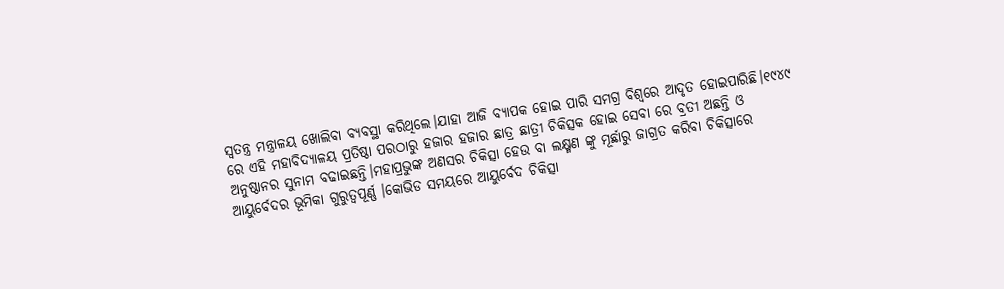ସ୍ବତନ୍ତ୍ର ମନ୍ତ୍ରାଳୟ ଖୋଲିବା ବ୍ୟବସ୍ଥା କରିଥିଲେ।ଯାହା ଆଜି ବ୍ୟାପକ ହୋଇ ପାରି ସମଗ୍ର ବିଶ୍ବରେ ଆଦୃତ ହୋଇପାରିଛି।୧୯୪୯ ରେ ଏହି ମହାବିଦ୍ୟାଳୟ ପ୍ରତିଷ୍ଠା ପରଠାରୁ ହଜାର ହଜାର ଛାତ୍ର ଛାତ୍ରୀ ଚିକିତ୍ସକ ହୋଇ ସେବା ରେ ବ୍ରତୀ ଅଛନ୍ତି ଓ ଅନୁଷ୍ଠାନର ସୁନାମ ବଢାଇଛନ୍ତି।ମହାପ୍ରଭୁଙ୍କ ଅଣସର ଚିକିତ୍ସା ହେଉ ବା ଲକ୍ଷ୍ମଣ ଙ୍କୁ ମୂର୍ଛାରୁ ଜାଗ୍ରତ କରିବା ଚିକିତ୍ସାରେ ଆୟୁର୍ବେଦର ଭୂମିକା ଗୁରୁତ୍ୱପୂର୍ଣ୍ଣ ।କୋଭିଡ ସମୟରେ ଆୟୁର୍ବେଦ ଚିକିତ୍ସା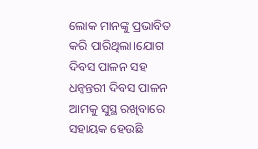ଲୋକ ମାନଙ୍କୁ ପ୍ରଭାବିତ କରି ପାରିଥିଲା।ଯୋଗ ଦିବସ ପାଳନ ସହ ଧନ୍ବନ୍ତରୀ ଦିବସ ପାଳନ ଆମକୁ ସୁସ୍ଥ ରଖିବାରେ ସହାୟକ ହେଉଛି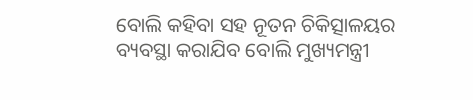ବୋଲି କହିବା ସହ ନୂତନ ଚିକିତ୍ସାଳୟର ବ୍ୟବସ୍ଥା କରାଯିବ ବୋଲି ମୁଖ୍ୟମନ୍ତ୍ରୀ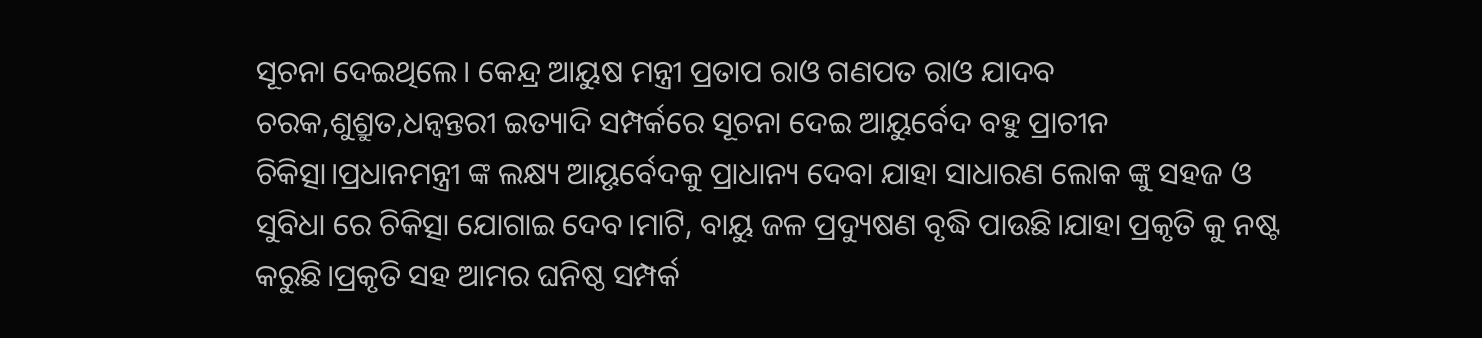ସୂଚନା ଦେଇଥିଲେ। କେନ୍ଦ୍ର ଆୟୁଷ ମନ୍ତ୍ରୀ ପ୍ରତାପ ରାଓ ଗଣପତ ରାଓ ଯାଦବ ଚରକ,ଶୁଶ୍ରୁତ,ଧନ୍ବନ୍ତରୀ ଇତ୍ୟାଦି ସମ୍ପର୍କରେ ସୂଚନା ଦେଇ ଆୟୁର୍ବେଦ ବହୁ ପ୍ରାଚୀନ ଚିକିତ୍ସା।ପ୍ରଧାନମନ୍ତ୍ରୀ ଙ୍କ ଲକ୍ଷ୍ୟ ଆୟୃର୍ବେଦକୁ ପ୍ରାଧାନ୍ୟ ଦେବା ଯାହା ସାଧାରଣ ଲୋକ ଙ୍କୁ ସହଜ ଓ ସୁବିଧା ରେ ଚିକିତ୍ସା ଯୋଗାଇ ଦେବ।ମାଟି, ବାୟୁ ଜଳ ପ୍ରଦ୍ୟୁଷଣ ବୃଦ୍ଧି ପାଉଛି।ଯାହା ପ୍ରକୃତି କୁ ନଷ୍ଟ କରୁଛି।ପ୍ରକୃତି ସହ ଆମର ଘନିଷ୍ଠ ସମ୍ପର୍କ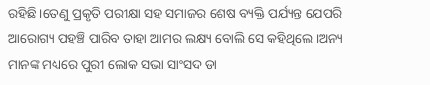ରହିଛି।ତେଣୁ ପ୍ରକୃତି ପରୀକ୍ଷା ସହ ସମାଜର ଶେଷ ବ୍ୟକ୍ତି ପର୍ଯ୍ୟନ୍ତ ଯେପରି ଆରୋଗ୍ୟ ପହଞ୍ଚି ପାରିବ ତାହା ଆମର ଲକ୍ଷ୍ୟ ବୋଲି ସେ କହିଥିଲେ।ଅନ୍ୟ ମାନଙ୍କ ମଧ୍ୟରେ ପୁରୀ ଲୋକ ସଭା ସାଂସଦ ଡା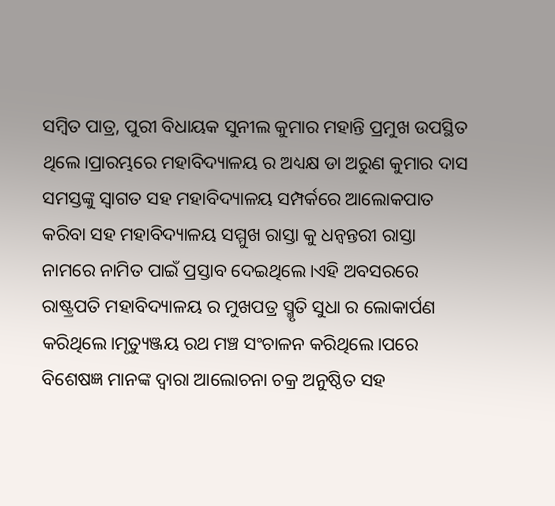ସମ୍ବିତ ପାତ୍ର, ପୁରୀ ବିଧାୟକ ସୁନୀଲ କୁମାର ମହାନ୍ତି ପ୍ରମୁଖ ଉପସ୍ଥିତ ଥିଲେ।ପ୍ରାରମ୍ଭରେ ମହାବିଦ୍ୟାଳୟ ର ଅଧ୍ୟକ୍ଷ ଡା ଅରୁଣ କୁମାର ଦାସ ସମସ୍ତଙ୍କୁ ସ୍ବାଗତ ସହ ମହାବିଦ୍ୟାଳୟ ସମ୍ପର୍କରେ ଆଲୋକପାତ କରିବା ସହ ମହାବିଦ୍ୟାଳୟ ସମ୍ମୁଖ ରାସ୍ତା କୁ ଧନ୍ବନ୍ତରୀ ରାସ୍ତା ନାମରେ ନାମିତ ପାଇଁ ପ୍ରସ୍ତାବ ଦେଇଥିଲେ।ଏହି ଅବସରରେ ରାଷ୍ଟ୍ରପତି ମହାବିଦ୍ୟାଳୟ ର ମୁଖପତ୍ର ସ୍ମୃତି ସୁଧା ର ଲୋକାର୍ପଣ କରିଥିଲେ।ମୃତ୍ୟୁଞ୍ଜୟ ରଥ ମଞ୍ଚ ସଂଚାଳନ କରିଥିଲେ।ପରେ ବିଶେଷଜ୍ଞ ମାନଙ୍କ ଦ୍ଵାରା ଆଲୋଚନା ଚକ୍ର ଅନୁଷ୍ଠିତ ସହ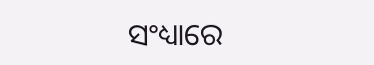ସଂଧ୍ୟାରେ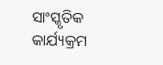ସାଂସ୍କୃତିକ କାର୍ଯ୍ୟକ୍ରମ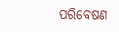ପରିବେଷଣ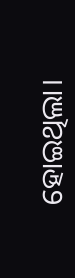ହୋଇଥିଲା।